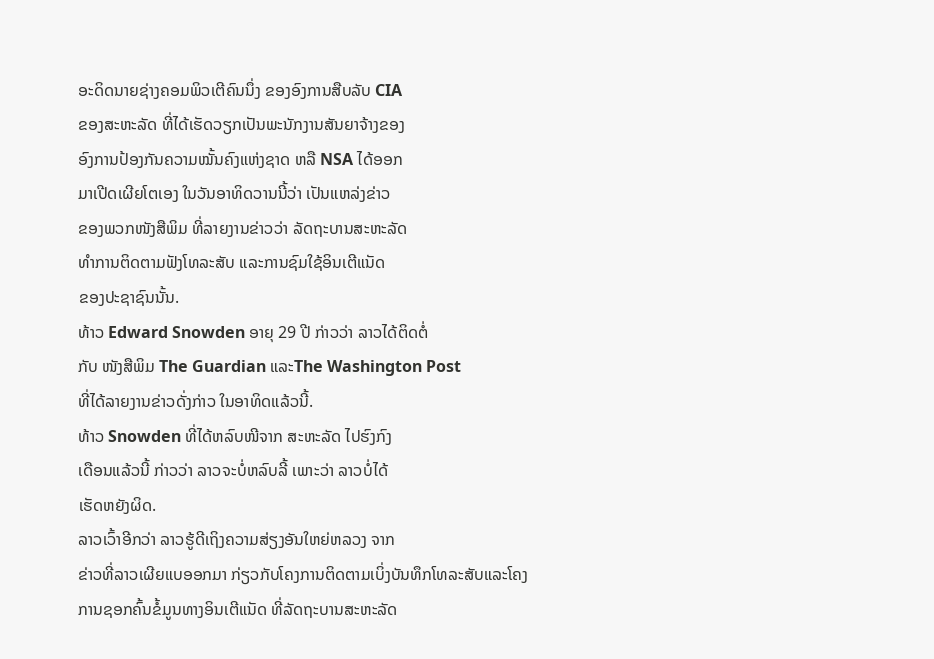ອະດິດນາຍຊ່າງຄອມພິວເຕີຄົນນຶ່ງ ຂອງອົງການສືບລັບ CIA
ຂອງສະຫະລັດ ທີ່ໄດ້ເຮັດວຽກເປັນພະນັກງານສັນຍາຈ້າງຂອງ
ອົງການປ້ອງກັນຄວາມໝັ້ນຄົງແຫ່ງຊາດ ຫລື NSA ໄດ້ອອກ
ມາເປີດເຜີຍໂຕເອງ ໃນວັນອາທິດວານນີ້ວ່າ ເປັນແຫລ່ງຂ່າວ
ຂອງພວກໜັງສືພິມ ທີ່ລາຍງານຂ່າວວ່າ ລັດຖະບານສະຫະລັດ
ທໍາການຕິດຕາມຟັງໂທລະສັບ ແລະການຊົມໃຊ້ອິນເຕີແນັດ
ຂອງປະຊາຊົນນັ້ນ.
ທ້າວ Edward Snowden ອາຍຸ 29 ປີ ກ່າວວ່າ ລາວໄດ້ຕິດຕໍ່
ກັບ ໜັງສືພິມ The Guardian ແລະThe Washington Post
ທີ່ໄດ້ລາຍງານຂ່າວດັ່ງກ່າວ ໃນອາທິດແລ້ວນີ້.
ທ້າວ Snowden ທີ່ໄດ້ຫລົບໜີຈາກ ສະຫະລັດ ໄປຮົງກົງ
ເດືອນແລ້ວນີ້ ກ່າວວ່າ ລາວຈະບໍ່ຫລົບລີ້ ເພາະວ່າ ລາວບໍ່ໄດ້
ເຮັດຫຍັງຜິດ.
ລາວເວົ້າອີກວ່າ ລາວຮູ້ດີເຖິງຄວາມສ່ຽງອັນໃຫຍ່ຫລວງ ຈາກ
ຂ່າວທີ່ລາວເຜີຍແບອອກມາ ກ່ຽວກັບໂຄງການຕິດຕາມເບິ່ງບັນທຶກໂທລະສັບແລະໂຄງ
ການຊອກຄົ້ນຂໍ້ມູນທາງອິນເຕີແນັດ ທີ່ລັດຖະບານສະຫະລັດ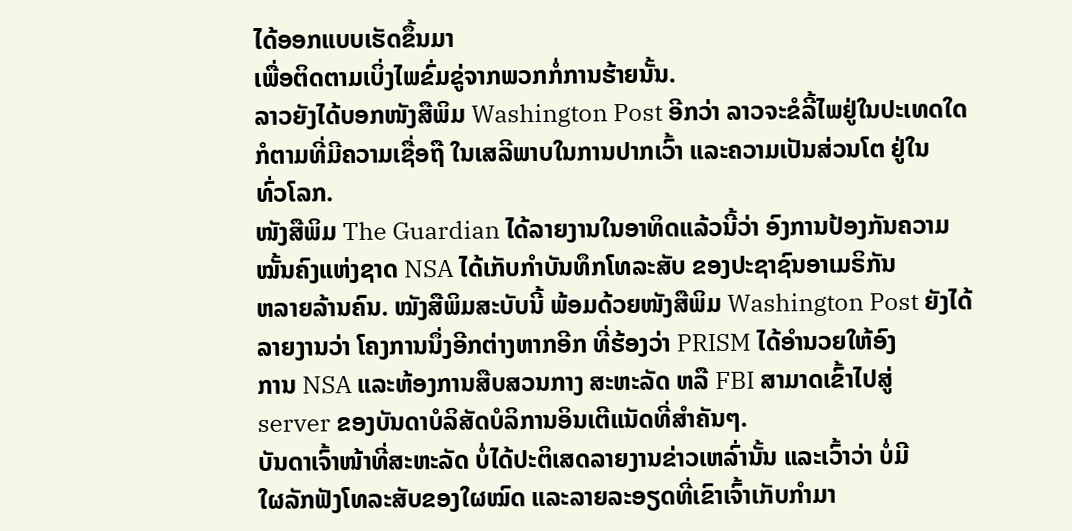ໄດ້ອອກແບບເຮັດຂຶ້ນມາ
ເພື່ອຕິດຕາມເບິ່ງໄພຂົ່ມຂູ່ຈາກພວກກໍ່ການຮ້າຍນັ້ນ.
ລາວຍັງໄດ້ບອກໜັງສືພິມ Washington Post ອີກວ່າ ລາວຈະຂໍລີ້ໄພຢູ່ໃນປະເທດໃດ
ກໍຕາມທີ່ມີຄວາມເຊື່ອຖື ໃນເສລີພາບໃນການປາກເວົ້າ ແລະຄວາມເປັນສ່ວນໂຕ ຢູ່ໃນ
ທົ່ວໂລກ.
ໜັງສືພິມ The Guardian ໄດ້ລາຍງານໃນອາທິດແລ້ວນີ້ວ່າ ອົງການປ້ອງກັນຄວາມ
ໝັ້ນຄົງແຫ່ງຊາດ NSA ໄດ້ເກັບກໍາບັນທຶກໂທລະສັບ ຂອງປະຊາຊົນອາເມຣິກັນ
ຫລາຍລ້ານຄົນ. ໝັງສືພິມສະບັບນີ້ ພ້ອມດ້ວຍໜັງສືພິມ Washington Post ຍັງໄດ້
ລາຍງານວ່າ ໂຄງການນຶ່ງອີກຕ່າງຫາກອີກ ທີ່ຮ້ອງວ່າ PRISM ໄດ້ອໍານວຍໃຫ້ອົງ
ການ NSA ແລະຫ້ອງການສືບສວນກາງ ສະຫະລັດ ຫລື FBI ສາມາດເຂົ້າໄປສູ່
server ຂອງບັນດາບໍລິສັດບໍລິການອິນເຕີແນັດທີ່ສໍາຄັນໆ.
ບັນດາເຈົ້າໜ້າທີ່ສະຫະລັດ ບໍ່ໄດ້ປະຕິເສດລາຍງານຂ່າວເຫລົ່ານັ້ນ ແລະເວົ້າວ່າ ບໍ່ມີ
ໃຜລັກຟັງໂທລະສັບຂອງໃຜໝົດ ແລະລາຍລະອຽດທີ່ເຂົາເຈົ້າເກັບກໍາມາ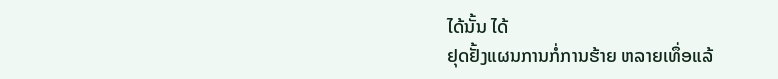ໄດ້ນັ້ນ ໄດ້
ຢຸດຢັ້ງແຜນການກໍ່ການຮ້າຍ ຫລາຍເທຶ່ອແລ້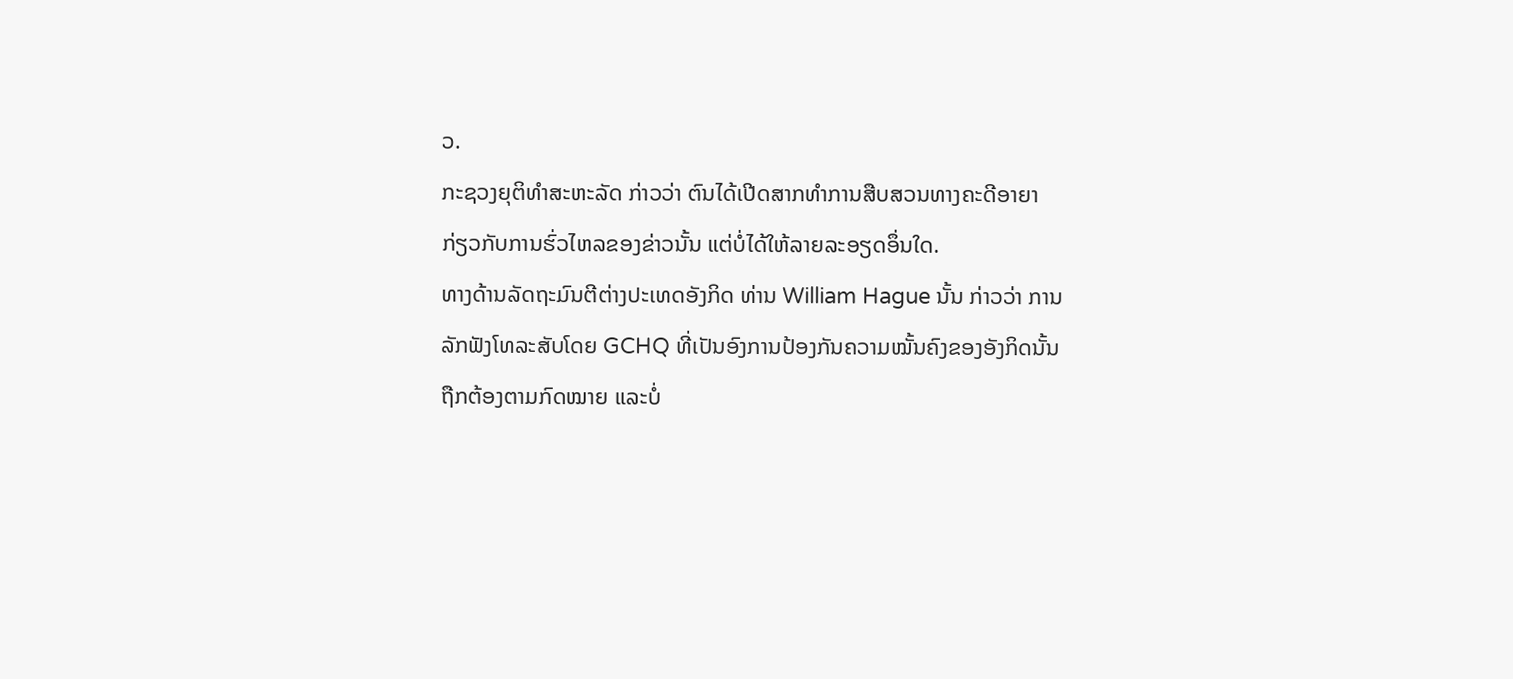ວ.
ກະຊວງຍຸຕິທໍາສະຫະລັດ ກ່າວວ່າ ຕົນໄດ້ເປີດສາກທໍາການສືບສວນທາງຄະດີອາຍາ
ກ່ຽວກັບການຮົ່ວໄຫລຂອງຂ່າວນັ້ນ ແຕ່ບໍ່ໄດ້ໃຫ້ລາຍລະອຽດອຶ່ນໃດ.
ທາງດ້ານລັດຖະມົນຕີຕ່າງປະເທດອັງກິດ ທ່ານ William Hague ນັ້ນ ກ່າວວ່າ ການ
ລັກຟັງໂທລະສັບໂດຍ GCHQ ທີ່ເປັນອົງການປ້ອງກັນຄວາມໝັ້ນຄົງຂອງອັງກິດນັ້ນ
ຖືກຕ້ອງຕາມກົດໝາຍ ແລະບໍ່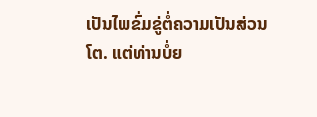ເປັນໄພຂົ່ມຂູ່ຕໍ່ຄວາມເປັນສ່ວນໂຕ. ແຕ່ທ່ານບໍ່ຍ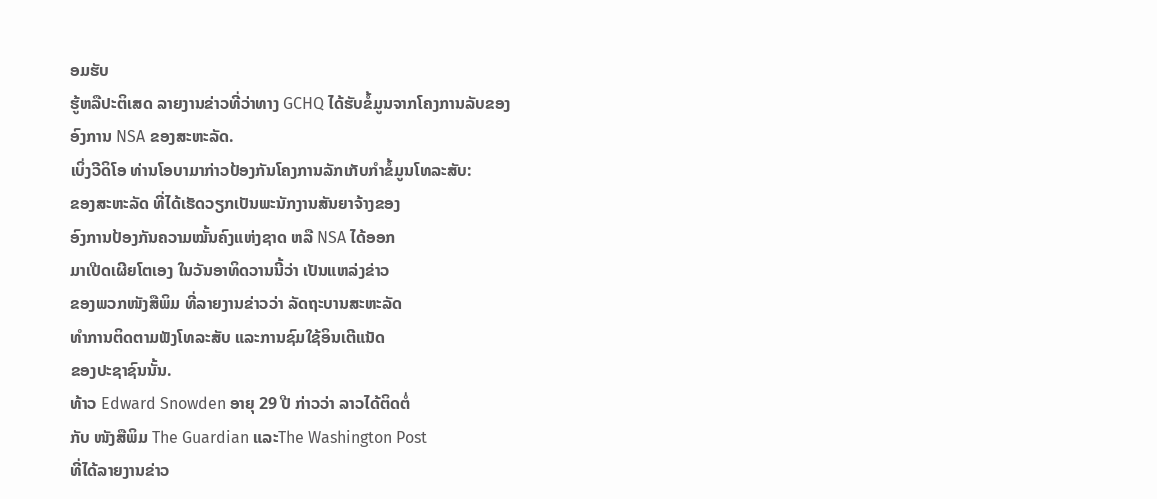ອມຮັບ
ຮູ້ຫລືປະຕິເສດ ລາຍງານຂ່າວທີ່ວ່າທາງ GCHQ ໄດ້ຮັບຂໍ້ມູນຈາກໂຄງການລັບຂອງ
ອົງການ NSA ຂອງສະຫະລັດ.
ເບິ່ງວີດິໂອ ທ່ານໂອບາມາກ່າວປ້ອງກັນໂຄງການລັກເກັບກໍາຂໍ້ມູນໂທລະສັບ:
ຂອງສະຫະລັດ ທີ່ໄດ້ເຮັດວຽກເປັນພະນັກງານສັນຍາຈ້າງຂອງ
ອົງການປ້ອງກັນຄວາມໝັ້ນຄົງແຫ່ງຊາດ ຫລື NSA ໄດ້ອອກ
ມາເປີດເຜີຍໂຕເອງ ໃນວັນອາທິດວານນີ້ວ່າ ເປັນແຫລ່ງຂ່າວ
ຂອງພວກໜັງສືພິມ ທີ່ລາຍງານຂ່າວວ່າ ລັດຖະບານສະຫະລັດ
ທໍາການຕິດຕາມຟັງໂທລະສັບ ແລະການຊົມໃຊ້ອິນເຕີແນັດ
ຂອງປະຊາຊົນນັ້ນ.
ທ້າວ Edward Snowden ອາຍຸ 29 ປີ ກ່າວວ່າ ລາວໄດ້ຕິດຕໍ່
ກັບ ໜັງສືພິມ The Guardian ແລະThe Washington Post
ທີ່ໄດ້ລາຍງານຂ່າວ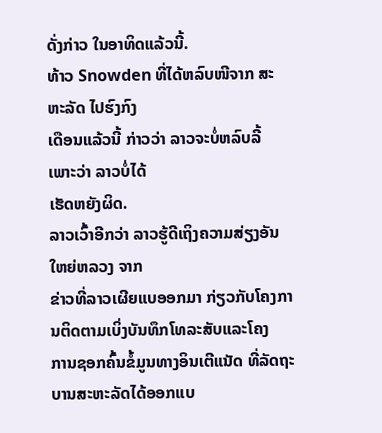ດັ່ງກ່າວ ໃນອາທິດແລ້ວນີ້.
ທ້າວ Snowden ທີ່ໄດ້ຫລົບໜີຈາກ ສະຫະລັດ ໄປຮົງກົງ
ເດືອນແລ້ວນີ້ ກ່າວວ່າ ລາວຈະບໍ່ຫລົບລີ້ ເພາະວ່າ ລາວບໍ່ໄດ້
ເຮັດຫຍັງຜິດ.
ລາວເວົ້າອີກວ່າ ລາວຮູ້ດີເຖິງຄວາມສ່ຽງອັນໃຫຍ່ຫລວງ ຈາກ
ຂ່າວທີ່ລາວເຜີຍແບອອກມາ ກ່ຽວກັບໂຄງການຕິດຕາມເບິ່ງບັນທຶກໂທລະສັບແລະໂຄງ
ການຊອກຄົ້ນຂໍ້ມູນທາງອິນເຕີແນັດ ທີ່ລັດຖະບານສະຫະລັດໄດ້ອອກແບ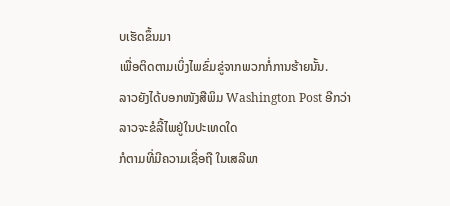ບເຮັດຂຶ້ນມາ
ເພື່ອຕິດຕາມເບິ່ງໄພຂົ່ມຂູ່ຈາກພວກກໍ່ການຮ້າຍນັ້ນ.
ລາວຍັງໄດ້ບອກໜັງສືພິມ Washington Post ອີກວ່າ ລາວຈະຂໍລີ້ໄພຢູ່ໃນປະເທດໃດ
ກໍຕາມທີ່ມີຄວາມເຊື່ອຖື ໃນເສລີພາ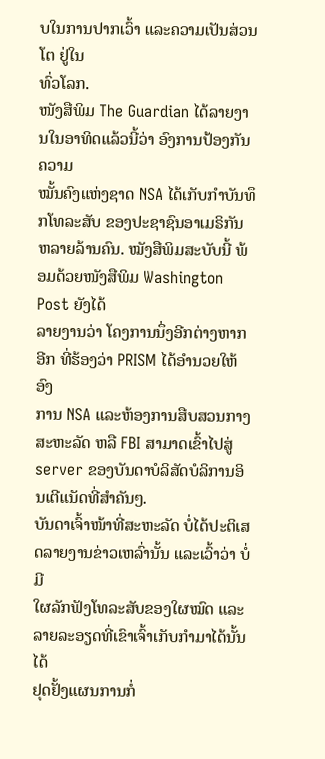ບໃນການປາກເວົ້າ ແລະຄວາມເປັນສ່ວນໂຕ ຢູ່ໃນ
ທົ່ວໂລກ.
ໜັງສືພິມ The Guardian ໄດ້ລາຍງານໃນອາທິດແລ້ວນີ້ວ່າ ອົງການປ້ອງກັນຄວາມ
ໝັ້ນຄົງແຫ່ງຊາດ NSA ໄດ້ເກັບກໍາບັນທຶກໂທລະສັບ ຂອງປະຊາຊົນອາເມຣິກັນ
ຫລາຍລ້ານຄົນ. ໝັງສືພິມສະບັບນີ້ ພ້ອມດ້ວຍໜັງສືພິມ Washington Post ຍັງໄດ້
ລາຍງານວ່າ ໂຄງການນຶ່ງອີກຕ່າງຫາກອີກ ທີ່ຮ້ອງວ່າ PRISM ໄດ້ອໍານວຍໃຫ້ອົງ
ການ NSA ແລະຫ້ອງການສືບສວນກາງ ສະຫະລັດ ຫລື FBI ສາມາດເຂົ້າໄປສູ່
server ຂອງບັນດາບໍລິສັດບໍລິການອິນເຕີແນັດທີ່ສໍາຄັນໆ.
ບັນດາເຈົ້າໜ້າທີ່ສະຫະລັດ ບໍ່ໄດ້ປະຕິເສດລາຍງານຂ່າວເຫລົ່ານັ້ນ ແລະເວົ້າວ່າ ບໍ່ມີ
ໃຜລັກຟັງໂທລະສັບຂອງໃຜໝົດ ແລະລາຍລະອຽດທີ່ເຂົາເຈົ້າເກັບກໍາມາໄດ້ນັ້ນ ໄດ້
ຢຸດຢັ້ງແຜນການກໍ່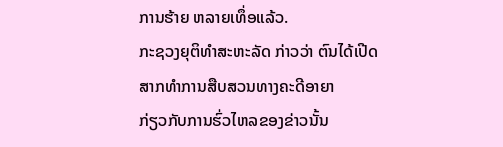ການຮ້າຍ ຫລາຍເທຶ່ອແລ້ວ.
ກະຊວງຍຸຕິທໍາສະຫະລັດ ກ່າວວ່າ ຕົນໄດ້ເປີດສາກທໍາການສືບສວນທາງຄະດີອາຍາ
ກ່ຽວກັບການຮົ່ວໄຫລຂອງຂ່າວນັ້ນ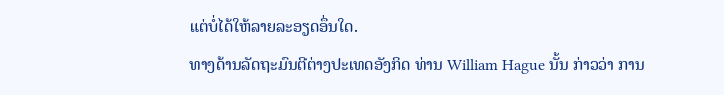ແຕ່ບໍ່ໄດ້ໃຫ້ລາຍລະອຽດອຶ່ນໃດ.
ທາງດ້ານລັດຖະມົນຕີຕ່າງປະເທດອັງກິດ ທ່ານ William Hague ນັ້ນ ກ່າວວ່າ ການ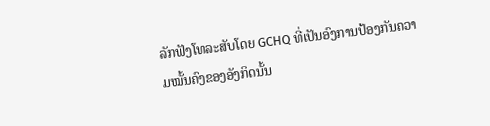ລັກຟັງໂທລະສັບໂດຍ GCHQ ທີ່ເປັນອົງການປ້ອງກັນຄວາມໝັ້ນຄົງຂອງອັງກິດນັ້ນ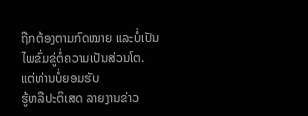ຖືກຕ້ອງຕາມກົດໝາຍ ແລະບໍ່ເປັນໄພຂົ່ມຂູ່ຕໍ່ຄວາມເປັນສ່ວນໂຕ. ແຕ່ທ່ານບໍ່ຍອມຮັບ
ຮູ້ຫລືປະຕິເສດ ລາຍງານຂ່າວ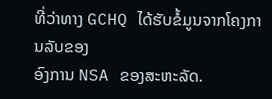ທີ່ວ່າທາງ GCHQ ໄດ້ຮັບຂໍ້ມູນຈາກໂຄງການລັບຂອງ
ອົງການ NSA ຂອງສະຫະລັດ.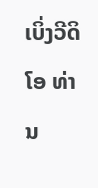ເບິ່ງວີດິໂອ ທ່ານ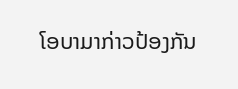ໂອບາມາກ່າວປ້ອງກັນ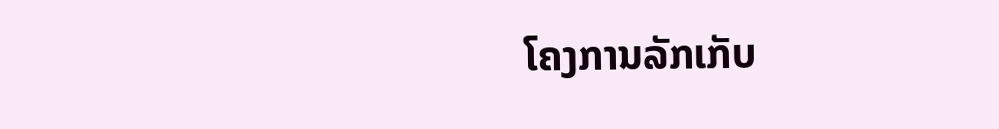ໂຄງການລັກເກັບ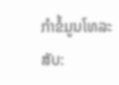ກໍາຂໍ້ມູນໂທລະສັບ: